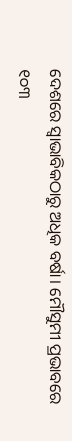ଦେଶରେ ସ୍ୱାଭାବିକଠାରୁ ଅଧିକ ବର୍ଷା। ମୌସୁମୀ ପ୍ରଭାବରେ ୧୦୩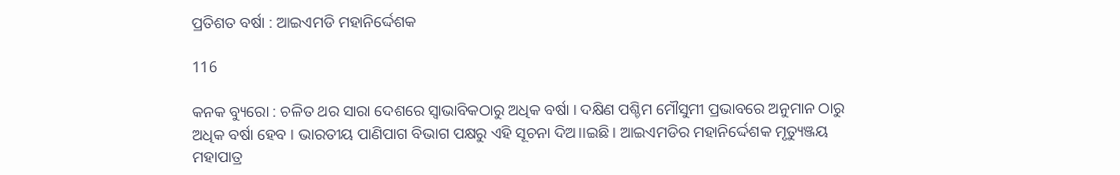ପ୍ରତିଶତ ବର୍ଷା : ଆଇଏମଡି ମହାନିର୍ଦ୍ଦେଶକ

116

କନକ ବ୍ୟୁରୋ : ଚଳିତ ଥର ସାରା ଦେଶରେ ସ୍ୱାଭାବିକଠାରୁ ଅଧିକ ବର୍ଷା । ଦକ୍ଷିଣ ପଶ୍ଚିମ ମୌସୁମୀ ପ୍ରଭାବରେ ଅନୁମାନ ଠାରୁ ଅଧିକ ବର୍ଷା ହେବ । ଭାରତୀୟ ପାଣିପାଗ ବିଭାଗ ପକ୍ଷରୁ ଏହି ସୂଚନା ଦିଅ।।ଇଛି । ଆଇଏମଡିର ମହାନିର୍ଦ୍ଦେଶକ ମୃତ୍ୟୁଞ୍ଜୟ ମହାପାତ୍ର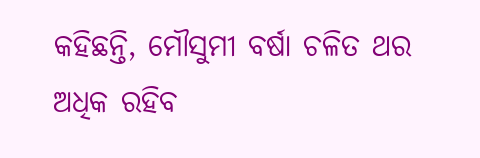କହିଛନ୍ତି, ମୌସୁମୀ ବର୍ଷା ଚଳିତ ଥର ଅଧିକ ରହିବ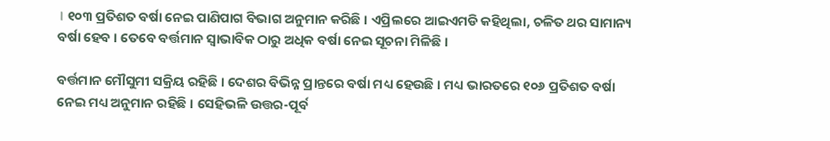। ୧୦୩ ପ୍ରତିଶତ ବର୍ଷା ନେଇ ପାଣିପାଗ ବିଭାଗ ଅନୁମାନ କରିଛି । ଏପ୍ରିଲରେ ଆଇଏମଡି କହିଥିଲା, ଚଳିତ ଥର ସାମାନ୍ୟ ବର୍ଷା ହେବ । ତେବେ ବର୍ତ୍ତମାନ ସ୍ୱାଭାବିକ ଠାରୁ ଅଧିକ ବର୍ଷା ନେଇ ସୂଚନା ମିଳିଛି ।

ବର୍ତ୍ତମାନ ମୌସୁମୀ ସକ୍ରିୟ ରହିଛି । ଦେଶର ବିଭିନ୍ନ ପ୍ରାନ୍ତରେ ବର୍ଷା ମଧ୍ୟ ହେଉଛି । ମଧ୍ୟ ଭାରତରେ ୧୦୬ ପ୍ରତିଶତ ବର୍ଷା ନେଇ ମଧ୍ୟ ଅନୁମାନ ରହିଛି । ସେହିଭଳି ଉତ୍ତର-ପୂର୍ବ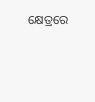କ୍ଷେତ୍ରରେ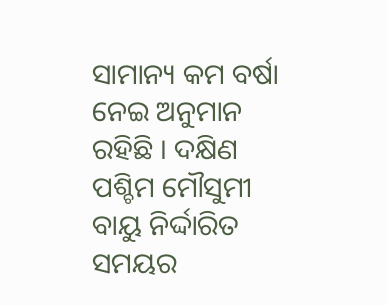ସାମାନ୍ୟ କମ ବର୍ଷା ନେଇ ଅନୁମାନ ରହିଛି । ଦକ୍ଷିଣ ପଶ୍ଚିମ ମୌସୁମୀ ବାୟୁ ନିର୍ଦ୍ଦାରିତ ସମୟର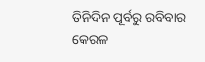ତିନିଦିନ ପୂର୍ବରୁ ରବିବାର କେରଳ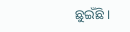ଛୁଇଁଛି ।